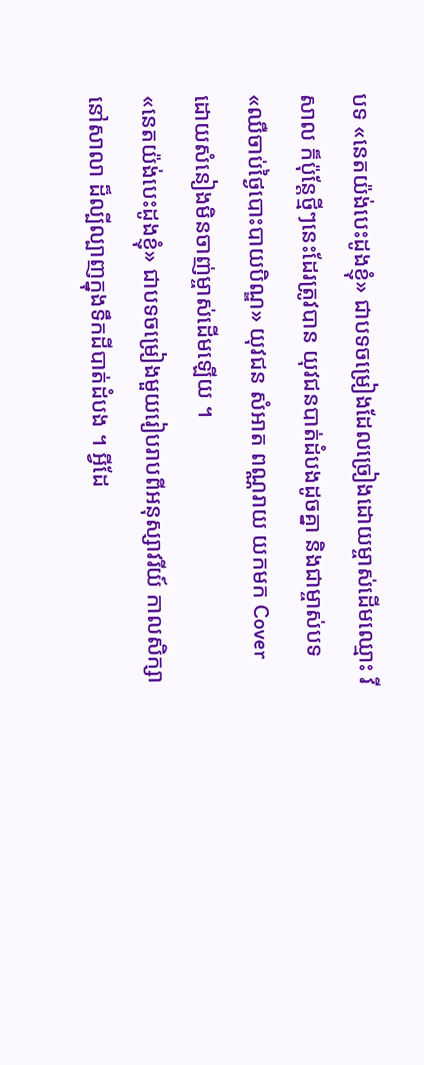បទ «នេតយ៉ង់បេះដូងខ្ញុំ» ជាបទចម្រៀងដែលច្រៀងដោយម្ចាស់ដើមឈ្មោះ វីសាល ក៏ប៉ុន្តែថ្មីៗនេះដែរត្រូវបាន យុវជនបាត់ដំបងដូចគ្នា និងជាម្ចាស់បទ «ឈឺចាប់ថ្ងៃបោះបាយបិណ្ឌ» យុវជន សំអាត ពណ្ណរាយ យកមក Cover ដោយសំនៀងមិនចាញ់ម្ចាស់ដើមឡើយ ។
«នេតយ៉ង់បេះដូងខ្ញុំ» ជាបទចម្រៀងមួយរៀបរាបពីអនុស្សាវរីយ៍ កាលសិក្សានៅសាលា ដ៏ល្បីល្បាញក្នុងទឹកដីបាត់ដំបង ។ អ្វីដែ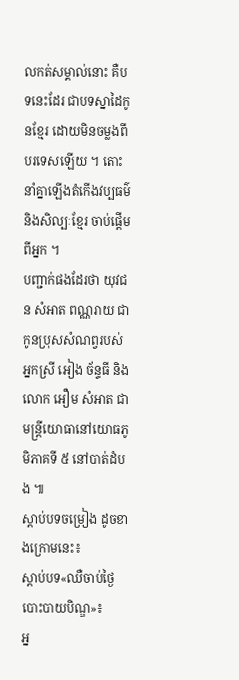លកត់សម្គាល់នោះ គឺបទនេះដែរ ជាបទស្នាដៃកូនខ្មែរ ដោយមិនចម្លងពីបរទេសឡើយ ។ តោះនាំគ្នាឡើងតំកើងវប្បធម៌ និងសិល្បៈខ្មែរ ចាប់ផ្តើមពីអ្នក ។
បញ្ជាក់ផងដែរថា យុវជន សំអាត ពណ្ណរាយ ជាកូនប្រុសសំណព្វរបស់អ្នកស្រី អៀង ច័ន្ទធី និង លោក អឿម សំអាត ជាមន្ត្រីយោធានៅយោធភូមិភាគទី ៥ នៅបាត់ដំបង ៕
ស្តាប់បទចម្រៀង ដូចខាងក្រោមនេះ៖
ស្តាប់បទ«ឈឺចាប់ថ្ងៃបោះបាយបិណ្ឌ»៖
អ្ន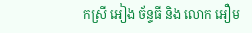កស្រី អៀង ច័ន្ទធី និង លោក អឿម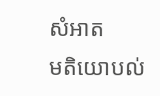សំអាត
មតិយោបល់